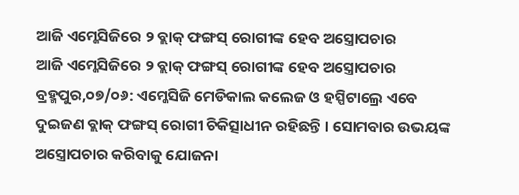ଆଜି ଏମ୍କେସିଜିରେ ୨ ବ୍ଲାକ୍ ଫଙ୍ଗସ୍ ରୋଗୀଙ୍କ ହେବ ଅସ୍ତ୍ରୋପଚାର
ଆଜି ଏମ୍କେସିଜିରେ ୨ ବ୍ଲାକ୍ ଫଙ୍ଗସ୍ ରୋଗୀଙ୍କ ହେବ ଅସ୍ତ୍ରୋପଚାର
ବ୍ରହ୍ମପୁର,୦୭/୦୬: ଏମ୍କେସିଜି ମେଡିକାଲ କଲେଜ ଓ ହସ୍ପିଟାଲ୍ରେ ଏବେ ଦୁଇଜଣ ବ୍ଲାକ୍ ଫଙ୍ଗସ୍ ରୋଗୀ ଚିକିତ୍ସାଧୀନ ରହିଛନ୍ତି । ସୋମବାର ଉଭୟଙ୍କ ଅସ୍ତ୍ରୋପଚାର କରିବାକୁ ଯୋଜନା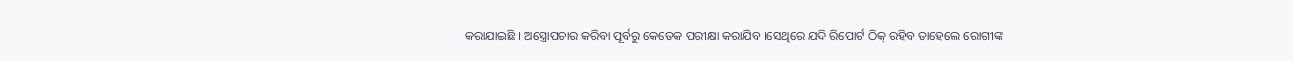କରାଯାଇଛି । ଅସ୍ତ୍ରୋପଚାର କରିବା ପୂର୍ବରୁ କେତେକ ପରୀକ୍ଷା କରାଯିବ ।ସେଥିରେ ଯଦି ରିପୋର୍ଟ ଠିକ୍ ରହିବ ତାହେଲେ ରୋଗୀଙ୍କ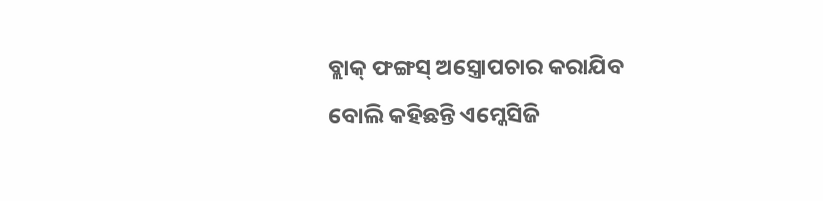ବ୍ଲାକ୍ ଫଙ୍ଗସ୍ ଅସ୍ତ୍ରୋପଚାର କରାଯିବ ବୋଲି କହିଛନ୍ତି ଏମ୍କେସିଜି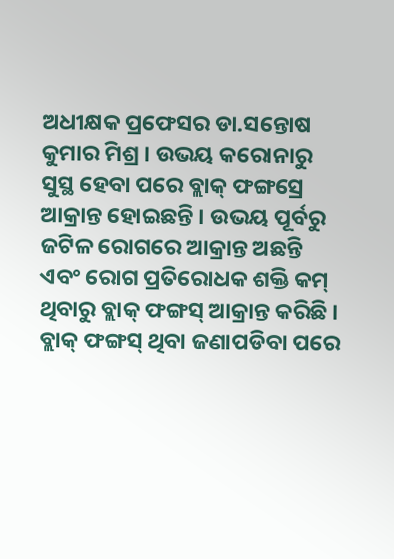ଅଧୀକ୍ଷକ ପ୍ରଫେସର ଡା.ସନ୍ତୋଷ କୁମାର ମିଶ୍ର । ଉଭୟ କରୋନାରୁ ସୁସ୍ଥ ହେବା ପରେ ବ୍ଲାକ୍ ଫଙ୍ଗସ୍ରେ ଆକ୍ରାନ୍ତ ହୋଇଛନ୍ତି । ଉଭୟ ପୂର୍ବରୁ ଜଟିଳ ରୋଗରେ ଆକ୍ରାନ୍ତ ଅଛନ୍ତି ଏବଂ ରୋଗ ପ୍ରତିରୋଧକ ଶକ୍ତି କମ୍ ଥିବାରୁ ବ୍ଲାକ୍ ଫଙ୍ଗସ୍ ଆକ୍ରାନ୍ତ କରିଛି । ବ୍ଲାକ୍ ଫଙ୍ଗସ୍ ଥିବା ଜଣାପଡିବା ପରେ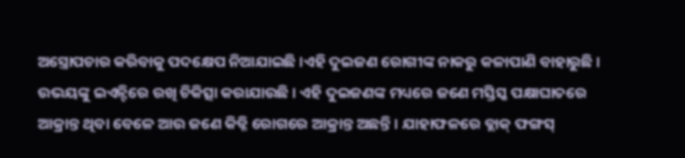ଅସ୍ତ୍ରୋପଚାର କରିବାକୁ ପଦକ୍ଷେପ ନିଆଯାଇଛି ।ଏହି ଦୁଇଜଣ ରୋଗୀଙ୍କ ନାକରୁ କଳାପାଣି ବାହାରୁଛି । ଉଭୟଙ୍କୁ ଇଏନ୍ଟିରେ ରଖି ଚିକିତ୍ସା କରାଯାଉଛି । ଏହି ଦୁଇଜଣଙ୍କ ମଧ୍ୟରେ ଜଣେ ମସ୍ତିସ୍କ ପକ୍ଷାଘାତରେ ଆକ୍ରାନ୍ତ ଥିବା ବେଳେ ଆଉ ଜଣେ କିଡ୍ନି ରୋଗରେ ଆକ୍ରାନ୍ତ ଅଛନ୍ତି । ଯାହାଫଳରେ ବ୍ଲାକ୍ ଫଙ୍ଗସ୍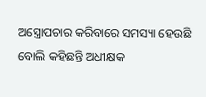ଅସ୍ତ୍ରୋପଚାର କରିବାରେ ସମସ୍ୟା ହେଉଛି ବୋଲି କହିଛନ୍ତି ଅଧୀକ୍ଷକ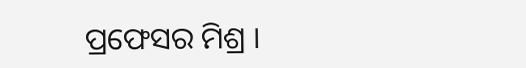ପ୍ରଫେସର ମିଶ୍ର ।